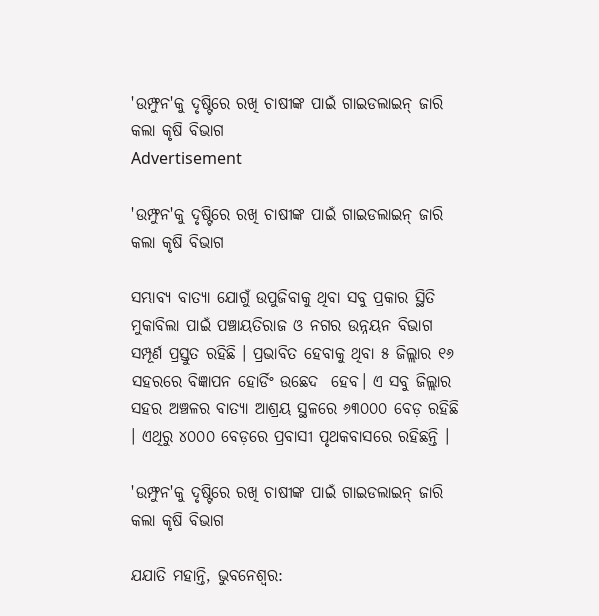'ଉମ୍ଫୁନ'କୁ ଦୃଷ୍ଟିରେ ରଖି ଚାଷୀଙ୍କ ପାଇଁ ଗାଇଡଲାଇନ୍ ଜାରି କଲା କୃଷି ବିଭାଗ
Advertisement

'ଉମ୍ଫୁନ'କୁ ଦୃଷ୍ଟିରେ ରଖି ଚାଷୀଙ୍କ ପାଇଁ ଗାଇଡଲାଇନ୍ ଜାରି କଲା କୃଷି ବିଭାଗ

ସମ୍ଭାବ୍ୟ ବାତ୍ୟା ଯୋଗୁଁ ଉପୁଜିବାକୁ ଥିବା ସବୁ ପ୍ରକାର ସ୍ଥିତି ମୁକାବିଲା ପାଇଁ ପଞ୍ଚାୟତିରାଜ ଓ ନଗର ଉନ୍ନୟନ ବିଭାଗ ସମ୍ପୂର୍ଣ ପ୍ରସ୍ତୁତ ରହିଛି । ପ୍ରଭାବିତ ହେବାକୁ ଥିବା ୫ ଜିଲ୍ଲାର ୧୬ ସହରରେ ବିଜ୍ଞାପନ ହୋର୍ଡିଂ ଉଛେଦ  ହେବ। ଏ ସବୁ ଜିଲ୍ଲାର ସହର ଅଞ୍ଚଳର ବାତ୍ୟା ଆଶ୍ରୟ ସ୍ଥଳରେ ୬୩୦୦୦ ବେଡ଼ ରହିଛି । ଏଥିରୁ ୪୦୦୦ ବେଡ଼ରେ ପ୍ରବାସୀ ପୃଥକବାସରେ ରହିଛନ୍ତି ।

'ଉମ୍ଫୁନ'କୁ ଦୃଷ୍ଟିରେ ରଖି ଚାଷୀଙ୍କ ପାଇଁ ଗାଇଡଲାଇନ୍ ଜାରି କଲା କୃଷି ବିଭାଗ

ଯଯାତି ମହାନ୍ତି, ଭୁବନେଶ୍ୱର: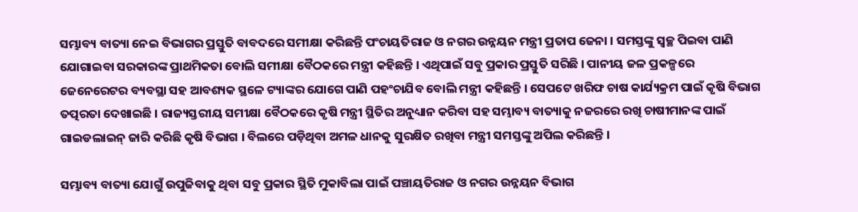ସମ୍ଭାବ୍ୟ ବାତ୍ୟା ନେଇ ବିଭାଗର ପ୍ରସ୍ତୁତି ବାବଦରେ ସମୀକ୍ଷା କରିଛନ୍ତି ପଂଚାୟତିରାଜ ଓ ନଗର ଉନ୍ନୟନ ମନ୍ତ୍ରୀ ପ୍ରତାପ ଜେନା । ସମସ୍ତଙ୍କୁ ସ୍ୱଚ୍ଛ ପିଇବା ପାଣି ଯୋଗାଇବା ସରକାରଙ୍କ ପ୍ରାଥମିକତା ବୋଲି ସମୀକ୍ଷା ବୈଠକରେ ମନ୍ତ୍ରୀ କହିଛନ୍ତି । ଏଥିପାଇଁ ସବୁ ପ୍ରକାର ପ୍ରସ୍ତୁତି ସରିଛି । ପାନୀୟ ଜଳ ପ୍ରକଳ୍ପରେ ଜେନେରେଟର ବ୍ୟବସ୍ଥା ସହ ଆବଶ୍ୟକ ସ୍ଥଳେ ଟ୍ୟାଙ୍କର ଯୋଗେ ପାଣି ପହଂଚାଯିବ ବୋଲି ମନ୍ତ୍ରୀ କହିଛନ୍ତି । ସେପଟେ ଖରିଫ ଚାଷ କାର୍ଯ୍ୟକ୍ରମ ପାଇଁ କୃଷି ବିଭାଗ ତତ୍ପରତା ଦେଖାଇଛି । ରାଜ୍ୟସ୍ତରୀୟ ସମୀକ୍ଷା ବୈଠକରେ କୃଷି ମନ୍ତ୍ରୀ ସ୍ଥିତିର ଅନୁଧ୍ୟାନ କରିବା ସହ ସମ୍ଭାବ୍ୟ ବାତ୍ୟାକୁ ନଜରରେ ରଖି ଚାଷୀମାନଙ୍କ ପାଇଁ ଗାଇଡଲାଇନ୍ ଜାରି କରିଛି କୃଷି ବିଭାଗ । ବିଲରେ ପଡ଼ିଥିବା ଅମଳ ଧାନକୁ ସୁରକ୍ଷିତ ରଖିବା ମନ୍ତ୍ରୀ ସମସ୍ତଙ୍କୁ ଅପିଲ କରିଛନ୍ତି ।

ସମ୍ଭାବ୍ୟ ବାତ୍ୟା ଯୋଗୁଁ ଉପୁଜିବାକୁ ଥିବା ସବୁ ପ୍ରକାର ସ୍ଥିତି ମୁକାବିଲା ପାଇଁ ପଞ୍ଚାୟତିରାଜ ଓ ନଗର ଉନ୍ନୟନ ବିଭାଗ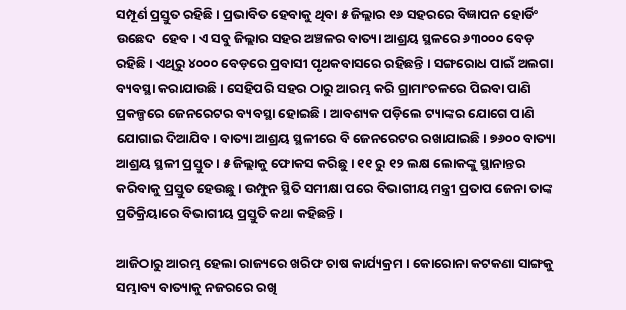ସମ୍ପୂର୍ଣ ପ୍ରସ୍ତୁତ ରହିଛି । ପ୍ରଭାବିତ ହେବାକୁ ଥିବା ୫ ଜିଲ୍ଲାର ୧୬ ସହରରେ ବିଜ୍ଞାପନ ହୋର୍ଡିଂ ଉଛେଦ  ହେବ। ଏ ସବୁ ଜିଲ୍ଲାର ସହର ଅଞ୍ଚଳର ବାତ୍ୟା ଆଶ୍ରୟ ସ୍ଥଳରେ ୬୩୦୦୦ ବେଡ଼ ରହିଛି । ଏଥିରୁ ୪୦୦୦ ବେଡ଼ରେ ପ୍ରବାସୀ ପୃଥକବାସରେ ରହିଛନ୍ତି । ସଙ୍ଗରୋଧ ପାଇଁ ଅଲଗା ବ୍ୟବସ୍ଥା କରାଯାଉଛି । ସେହିପରି ସହର ଠାରୁ ଆରମ୍ଭ କରି ଗ୍ରାମାଂଚଳରେ ପିଇବା ପାଣି ପ୍ରକଳ୍ପରେ ଜେନରେଟର ବ୍ୟବସ୍ଥା ହୋଇଛି । ଆବଶ୍ୟକ ପଡ଼ିଲେ ଟ୍ୟାଙ୍କର ଯୋଗେ ପାଣି ଯୋଗାଇ ଦିଆଯିବ। ବାତ୍ୟା ଆଶ୍ରୟ ସ୍ଥଳୀରେ ବି ଜେନରେଟର ରଖାଯାଇଛି । ୭୬୦୦ ବାତ୍ୟା ଆଶ୍ରୟ ସ୍ଥଳୀ ପ୍ରସ୍ତୁତ । ୫ ଜିଲ୍ଲାକୁ ଫୋକସ କରିଛୁ । ୧୧ ରୁ ୧୨ ଲକ୍ଷ ଲୋକଙ୍କୁ ସ୍ଥାନାନ୍ତର କରିବାକୁ ପ୍ରସ୍ତୁତ ହେଉଛୁ। ଉମ୍ଫୁନ ସ୍ଥିତି ସମୀକ୍ଷା ପରେ ବିଭାଗୀୟ ମନ୍ତ୍ରୀ ପ୍ରତାପ ଜେନା ତାଙ୍କ ପ୍ରତିକ୍ରିୟାରେ ବିଭାଗୀୟ ପ୍ରସ୍ତୁତି କଥା କହିଛନ୍ତି ।

ଆଜିଠାରୁ ଆରମ୍ଭ ହେଲା ରାଜ୍ୟରେ ଖରିଫ ଚାଷ କାର୍ଯ୍ୟକ୍ରମ । କୋରୋନା କଟକଣା ସାଙ୍ଗକୁ ସମ୍ଭାବ୍ୟ ବାତ୍ୟାକୁ ନଜରରେ ରଖି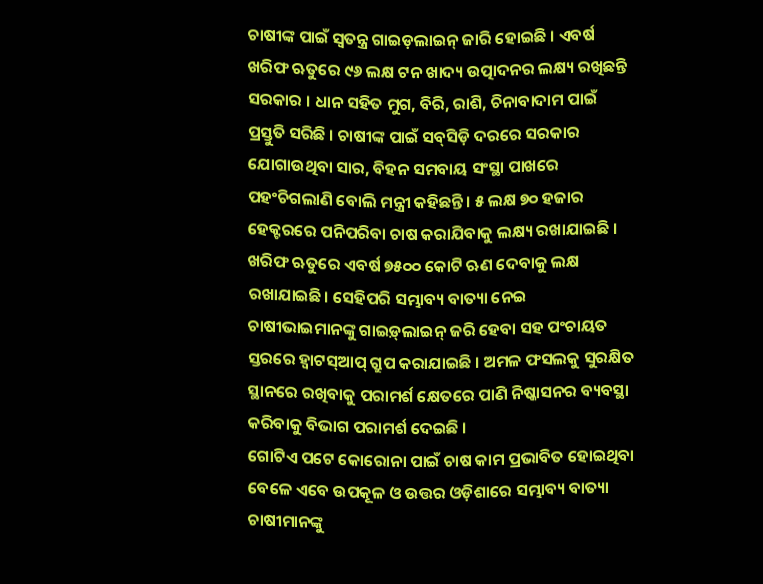ଚାଷୀଙ୍କ ପାଇଁ ସ୍ୱତନ୍ତ୍ର ଗାଇଡ଼ଲାଇନ୍ ଜାରି ହୋଇଛି । ଏବର୍ଷ ଖରିଫ ଋତୁରେ ୯୬ ଲକ୍ଷ ଟନ ଖାଦ୍ୟ ଉତ୍ପାଦନର ଲକ୍ଷ୍ୟ ରଖିଛନ୍ତି ସରକାର । ଧାନ ସହିତ ମୁଗ, ବିରି, ରାଶି, ଚିନାବାଦାମ ପାଇଁ ପ୍ରସ୍ତୁତି ସରିଛି । ଚାଷୀଙ୍କ ପାଇଁ ସବ୍‌ସିଡ଼ି ଦରରେ ସରକାର ଯୋଗାଉଥିବା ସାର, ବିହନ ସମବାୟ ସଂସ୍ଥା ପାଖରେ ପହଂଚିଗଲାଣି ବୋଲି ମନ୍ତ୍ରୀ କହିଛନ୍ତି । ୫ ଲକ୍ଷ ୭୦ ହଜାର ହେକ୍ଟରରେ ପନିପରିବା ଚାଷ କରାଯିବାକୁ ଲକ୍ଷ୍ୟ ରଖାଯାଇଛି । ଖରିଫ ଋତୁରେ ଏବର୍ଷ ୭୫୦୦ କୋଟି ଋଣ ଦେବାକୁ ଲକ୍ଷ ରଖାଯାଇଛି। ସେହିପରି ସମ୍ଭାବ୍ୟ ବାତ୍ୟା ନେଇ ଚାଷୀଭାଇମାନଙ୍କୁ ଗାଇଡ଼୍‌ଲାଇନ୍ ଜରି ହେବା ସହ ପଂଚାୟତ ସ୍ତରରେ ହ୍ୱାଟସ୍‌ଆପ୍ ଗ୍ରୁପ କରାଯାଇଛି । ଅମଳ ଫସଲକୁ ସୁରକ୍ଷିତ ସ୍ଥାନରେ ରଖିବାକୁ ପରାମର୍ଶ କ୍ଷେତରେ ପାଣି ନିଷ୍କାସନର ବ୍ୟବସ୍ଥା କରିବାକୁ ବିଭାଗ ପରାମର୍ଶ ଦେଇଛି ।
ଗୋଟିଏ ପଟେ କୋରୋନା ପାଇଁ ଚାଷ କାମ ପ୍ରଭାବିତ ହୋଇଥିବା ବେଳେ ଏବେ ଉପକୂଳ ଓ ଉତ୍ତର ଓଡ଼ିଶାରେ ସମ୍ଭାବ୍ୟ ବାତ୍ୟା ଚାଷୀମାନଙ୍କୁ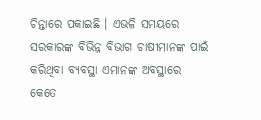ଚିନ୍ତାରେ ପକାଇଛି । ଏଭଳି ସମୟରେ ସରକାରଙ୍କ ବିଭିନ୍ନ ବିଭାଗ ଚାଷୀମାନଙ୍କ ପାଇଁ କରିଥିବା ବ୍ୟବସ୍ଥା ଏମାନଙ୍କ ଅବସ୍ଥାରେ କେତେ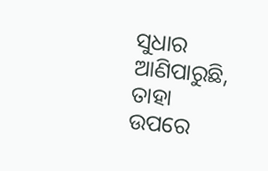ସୁଧାର ଆଣିପାରୁଛି, ତାହା ଉପରେ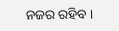ନଜର ରହିବ ।